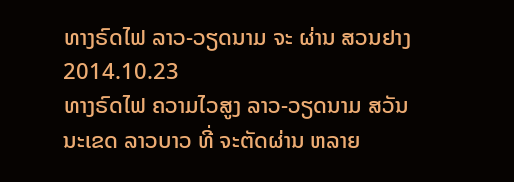ທາງຣົດໄຟ ລາວ-ວຽດນາມ ຈະ ຜ່ານ ສວນຢາງ
2014.10.23
ທາງຣົດໄຟ ຄວາມໄວສູງ ລາວ-ວຽດນາມ ສວັນນະເຂດ ລາວບາວ ທີ່ ຈະຕັດຜ່ານ ຫລາຍ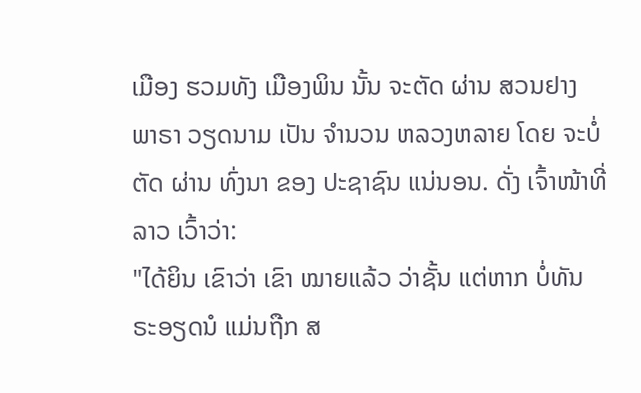ເມືອງ ຮວມທັງ ເມືອງພິນ ນັ້ນ ຈະຕັດ ຜ່ານ ສວນຢາງ ພາຣາ ວຽດນາມ ເປັນ ຈໍານວນ ຫລວງຫລາຍ ໂດຍ ຈະບໍ່ຕັດ ຜ່ານ ທົ່ງນາ ຂອງ ປະຊາຊົນ ແນ່ນອນ. ດັ່ງ ເຈົ້າໜ້າທີ່ ລາວ ເວົ້າວ່າ:
"ໄດ້ຍິນ ເຂົາວ່າ ເຂົາ ໝາຍແລ້ວ ວ່າຊັ້ນ ແຕ່ຫາກ ບໍ່ທັນ ຣະອຽດນໍ ແມ່ນຖືກ ສ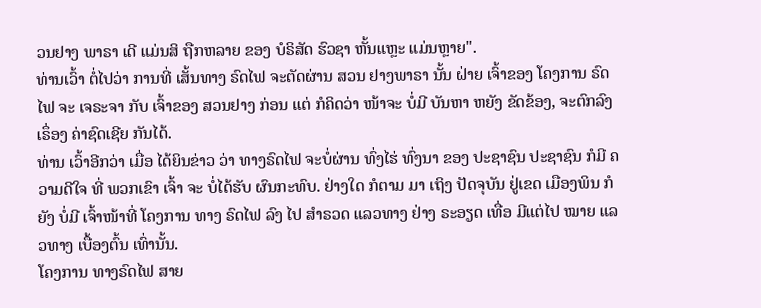ວນຢາງ ພາຣາ ເດີ ແມ່ນສິ ຖືກຫລາຍ ຂອງ ບໍຣິສັດ ຮົວຊາ ຫັ້ນແຫຼະ ແມ່ນຫຼາຍ".
ທ່ານເວົ້າ ຕໍ່ໄປວ່າ ການທີ່ ເສັ້ນທາງ ຣົດໄຟ ຈະຕັດຜ່ານ ສວນ ຢາງພາຣາ ນັ້ນ ຝ່າຍ ເຈົ້າຂອງ ໂຄງການ ຣົດໄຟ ຈະ ເຈຣະຈາ ກັບ ເຈົ້າຂອງ ສວນຢາງ ກ່ອນ ແຕ່ ກໍຄິດວ່າ ໜ້າຈະ ບໍ່ມີ ບັນຫາ ຫຍັງ ຂັດຂ້ອງ, ຈະຕົກລົງ ເຣຶ່ອງ ຄ່າຊົດເຊີຍ ກັນໄດ້.
ທ່ານ ເວົ້າອີກວ່າ ເມື່ອ ໄດ້ຍິນຂ່າວ ວ່າ ທາງຣົດໄຟ ຈະບໍ່ຜ່ານ ທົ່ງໄຮ່ ທົ່ງນາ ຂອງ ປະຊາຊົນ ປະຊາຊົນ ກໍມີ ຄວາມດີໃຈ ທີ່ ພວກເຂົາ ເຈົ້າ ຈະ ບໍ່ໄດ້ຮັບ ຜົນກະທົບ. ຢ່າງໃດ ກໍຕາມ ມາ ເຖິງ ປັດຈຸບັນ ຢູ່ເຂດ ເມືອງພິນ ກໍຍັງ ບໍ່ມີ ເຈົ້າໜ້າທີ່ ໂຄງການ ທາງ ຣົດໄຟ ລົງ ໄປ ສໍາຣວດ ແລວທາງ ຢ່າງ ຣະອຽດ ເທື່ອ ມີແຕ່ໄປ ໝາຍ ແລວທາງ ເບື້ອງຕົ້ນ ເທົ່ານັ້ນ.
ໂຄງການ ທາງຣົດໄຟ ສາຍ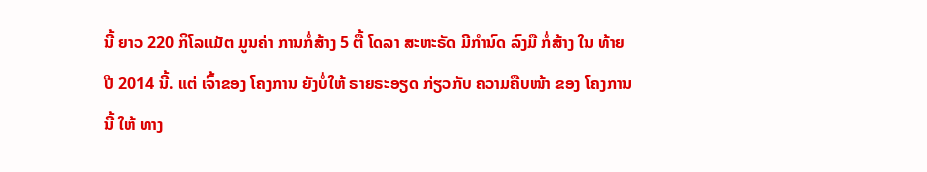ນີ້ ຍາວ 220 ກິໂລແມັຕ ມູນຄ່າ ການກໍ່ສ້າງ 5 ຕື້ ໂດລາ ສະຫະຣັດ ມີກໍານົດ ລົງມື ກໍ່ສ້າງ ໃນ ທ້າຍປີ 2014 ນີ້. ແຕ່ ເຈົ້າຂອງ ໂຄງການ ຍັງບໍ່ໃຫ້ ຣາຍຣະອຽດ ກ່ຽວກັບ ຄວາມຄືບໜ້າ ຂອງ ໂຄງການ ນີ້ ໃຫ້ ທາງ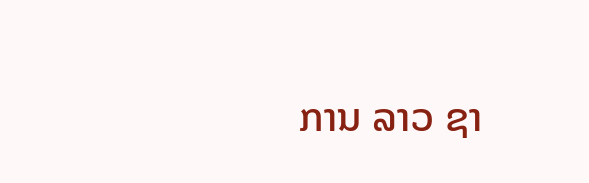ການ ລາວ ຊາ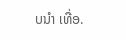ບນໍາ ເທື່ອ.